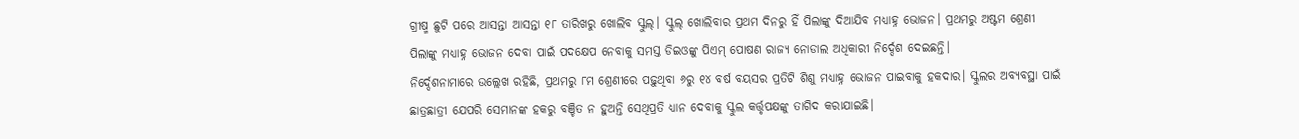ଗ୍ରୀଷ୍ମ ଛୁଟି ପରେ ଆସନ୍ତା ଆସନ୍ତା ୧୮ ତାରିଖରୁ ଖୋଲିବ ସ୍କୁଲ୍। ସ୍କୁଲ୍ ଖୋଲିବାର ପ୍ରଥମ ଦିନରୁ ହିଁ ପିଲାଙ୍କୁ ଦିଆଯିବ ମଧ୍ୟାହ୍ନ ଭୋଜନ। ପ୍ରଥମରୁ ଅଷ୍ଟମ ଶ୍ରେଣୀ ପିଲାଙ୍କୁ ମଧ୍ୟାହ୍ନ ଭୋଜନ ଦେବା ପାଇଁ ପଦକ୍ଷେପ ନେବାକୁ ସମସ୍ତ ଡିଇଓଙ୍କୁ ପିଏମ୍ ପୋଷଣ ରାଜ୍ୟ ନୋଡାଲ ଅଧିକାରୀ ନିର୍ଦ୍ଦେଶ ଦେଇଛନ୍ତି।
ନିର୍ଦ୍ଦେଶନାମାରେ ଉଲ୍ଲେଖ ରହିଛି, ପ୍ରଥମରୁ ୮ମ ଶ୍ରେଣୀରେ ପଢ଼ୁଥିବା ୬ରୁ ୧୪ ବର୍ଷ ବୟସର ପ୍ରତିଟି ଶିଶୁ ମଧ୍ୟାହ୍ନ ଭୋଜନ ପାଇବାକୁ ହକଦାର। ସ୍କୁଲର ଅବ୍ୟବସ୍ଥା ପାଇଁ ଛାତ୍ରଛାତ୍ରୀ ଯେପରି ସେମାନଙ୍କ ହକରୁ ବଞ୍ଚିତ ନ ହୁଅନ୍ତି ସେଥିପ୍ରତି ଧ୍ୟାନ ଦେବାକୁ ସ୍କୁଲ କର୍ତ୍ତୃପକ୍ଷଙ୍କୁ ତାଗିଦ କରାଯାଇଛି।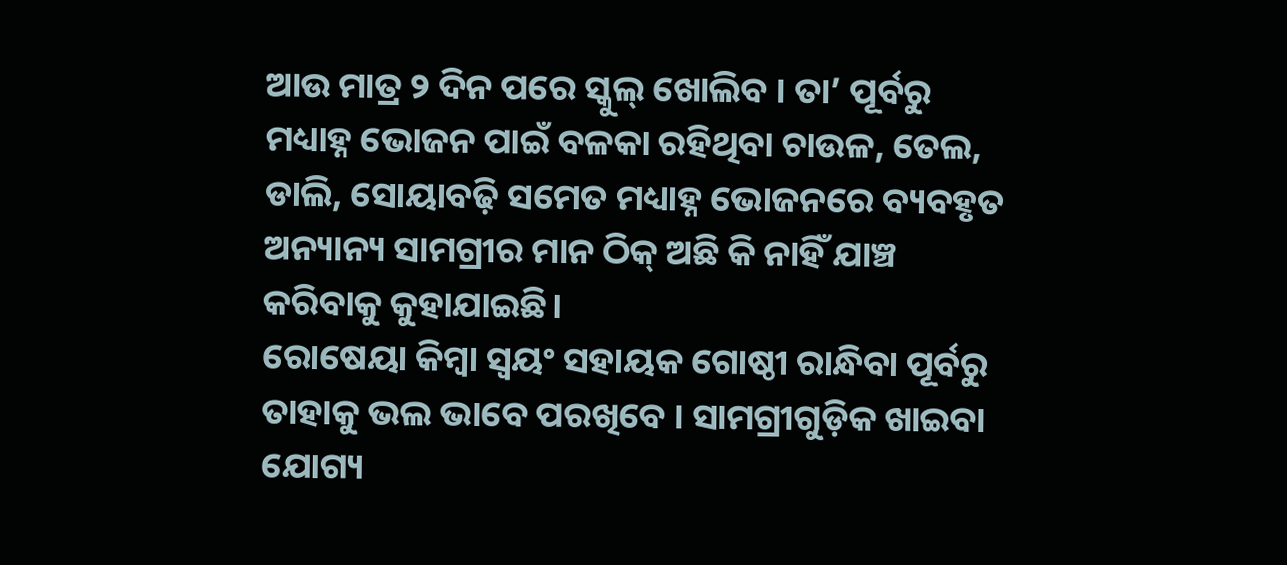ଆଉ ମାତ୍ର ୨ ଦିନ ପରେ ସ୍କୁଲ୍ ଖୋଲିବ । ତା’ ପୂର୍ବରୁ ମଧ୍ୟାହ୍ନ ଭୋଜନ ପାଇଁ ବଳକା ରହିଥିବା ଚାଉଳ, ତେଲ, ଡାଲି, ସୋୟାବଢ଼ି ସମେତ ମଧ୍ୟାହ୍ନ ଭୋଜନରେ ବ୍ୟବହୃତ ଅନ୍ୟାନ୍ୟ ସାମଗ୍ରୀର ମାନ ଠିକ୍ ଅଛି କି ନାହିଁ ଯାଞ୍ଚ କରିବାକୁ କୁହାଯାଇଛି।
ରୋଷେୟା କିମ୍ବା ସ୍ୱୟଂ ସହାୟକ ଗୋଷ୍ଠୀ ରାନ୍ଧିବା ପୂର୍ବରୁ ତାହାକୁ ଭଲ ଭାବେ ପରଖିବେ । ସାମଗ୍ରୀଗୁଡ଼ିକ ଖାଇବା ଯୋଗ୍ୟ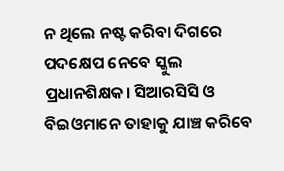ନ ଥିଲେ ନଷ୍ଟ କରିବା ଦିଗରେ ପଦକ୍ଷେପ ନେବେ ସ୍କୁଲ ପ୍ରଧାନଶିକ୍ଷକ। ସିଆରସିସି ଓ ବିଇଓମାନେ ତାହାକୁ ଯାଞ୍ଚ କରିବେ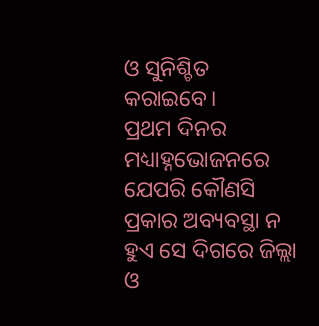ଓ ସୁନିଶ୍ଚିତ କରାଇବେ।
ପ୍ରଥମ ଦିନର ମଧ୍ୟାହ୍ନଭୋଜନରେ ଯେପରି କୌଣସି ପ୍ରକାର ଅବ୍ୟବସ୍ଥା ନ ହୁଏ ସେ ଦିଗରେ ଜିଲ୍ଲା ଓ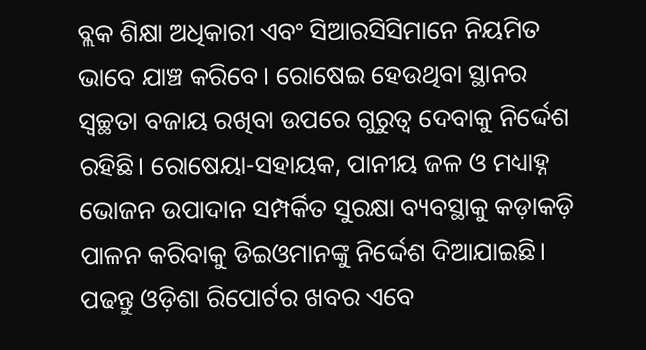ବ୍ଲକ ଶିକ୍ଷା ଅଧିକାରୀ ଏବଂ ସିଆରସିସିମାନେ ନିୟମିତ ଭାବେ ଯାଞ୍ଚ କରିବେ। ରୋଷେଇ ହେଉଥିବା ସ୍ଥାନର ସ୍ୱଚ୍ଛତା ବଜାୟ ରଖିବା ଉପରେ ଗୁରୁତ୍ୱ ଦେବାକୁ ନିର୍ଦ୍ଦେଶ ରହିଛି। ରୋଷେୟା-ସହାୟକ, ପାନୀୟ ଜଳ ଓ ମଧ୍ୟାହ୍ନ ଭୋଜନ ଉପାଦାନ ସମ୍ପର୍କିତ ସୁରକ୍ଷା ବ୍ୟବସ୍ଥାକୁ କଡ଼ାକଡ଼ି ପାଳନ କରିବାକୁ ଡିଇଓମାନଙ୍କୁ ନିର୍ଦ୍ଦେଶ ଦିଆଯାଇଛି।
ପଢନ୍ତୁ ଓଡ଼ିଶା ରିପୋର୍ଟର ଖବର ଏବେ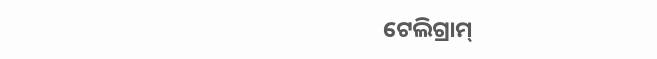ଟେଲିଗ୍ରାମ୍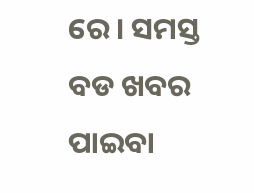ରେ। ସମସ୍ତ ବଡ ଖବର ପାଇବା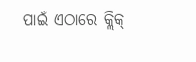ପାଇଁ ଏଠାରେ କ୍ଲିକ୍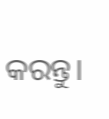କରନ୍ତୁ।